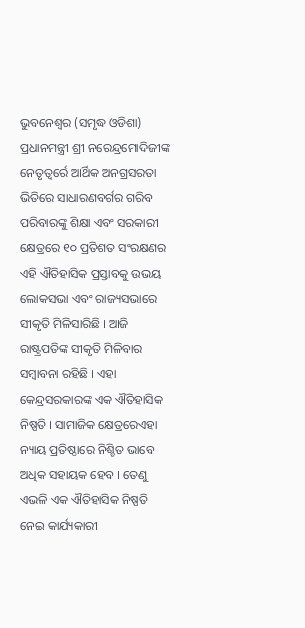ଭୁବନେଶ୍ୱର (ସମୃଦ୍ଧ ଓଡିଶା) ପ୍ରଧାନମନ୍ତ୍ରୀ ଶ୍ରୀ ନରେନ୍ଦ୍ରମୋଦିଜୀଙ୍କ ନେତୃତ୍ୱର୍ରେ ଆର୍ଥିକ ଅନଗ୍ରସରତା ଭିତିରେ ସାଧାରଣବର୍ଗର ଗରିବ ପରିବାରଙ୍କୁ ଶିକ୍ଷା ଏବଂ ସରକାରୀ କ୍ଷେତ୍ରରେ ୧୦ ପ୍ରତିଶତ ସଂରକ୍ଷଣର ଏହି ଐତିହାସିକ ପ୍ରସ୍ତାବକୁ ଉଭୟ ଲୋକସଭା ଏବଂ ରାଜ୍ୟସଭାରେ ସୀକୃତି ମିଳିସାରିଛି । ଆଜି ରାଷ୍ଟ୍ରପତିଙ୍କ ସୀକୃତି ମିଳିବାର ସମ୍ବାବନା ରହିଛି । ଏହା କେନ୍ଦ୍ରସରକାରଙ୍କ ଏକ ଐତିହାସିକ ନିଷ୍ପତି । ସାମାଜିକ କ୍ଷେତ୍ରରେଏହା ନ୍ୟାୟ ପ୍ରତିଷ୍ଠାରେ ନିଶ୍ଚିତ ଭାବେ ଅଧିକ ସହାୟକ ହେବ । ତେଣୁ ଏଭଳି ଏକ ଐତିହାସିକ ନିଷ୍ପତି ନେଇ କାର୍ଯ୍ୟକାରୀ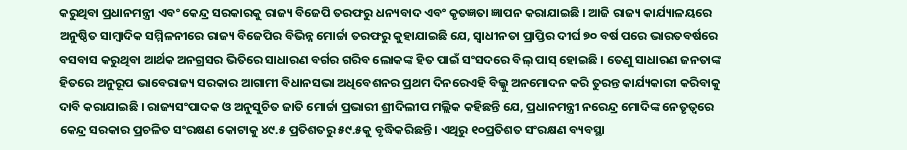କରୁଥିବା ପ୍ରଧାନମନ୍ତ୍ରୀ ଏବଂ କେନ୍ଦ୍ର ସରକାରକୁ ରାଜ୍ୟ ବିଜେପି ତରଫରୁ ଧନ୍ୟବାଦ ଏବଂ କୃତଜ୍ଞତା ଜ୍ଞାପନ କରାଯାଇଛି । ଆଜି ରାଜ୍ୟ କାର୍ଯ୍ୟାଳୟରେ ଅନୁଷ୍ଠିତ ସାମ୍ବାଦିକ ସମ୍ମିଳନୀରେ ରାଜ୍ୟ ବିଜେପିର ବିଭିନ୍ନ ମୋର୍ଚ୍ଚା ତରଫରୁ କୁହାଯାଇଛି ଯେ, ସ୍ୱାଧୀନତା ପ୍ରାପ୍ତିର ଦୀର୍ଘ ୭୦ ବର୍ଷ ପରେ ଭାରତବର୍ଷରେ ବସବାସ କରୁଥିବା ଆର୍ଥକ ଅନଗ୍ରସର ଭିତିରେ ସାଧାରଣ ବର୍ଗର ଗରିବ ଲୋକଙ୍କ ହିତ ପାଇଁ ସଂସଦରେ ବିଲ୍ ପାସ୍ ହୋଇଛି । ତେଣୁ ସାଧାରଣ ଜନତାଙ୍କ ହିତରେ ଅନୁରୂପ ଭାବେରାଜ୍ୟ ସରକାର ଆଗାମୀ ବିଧାନସଭା ଅଧିବେଶନର ପ୍ରଥମ ଦିନରେଏହି ବିଲ୍କୁ ଅନମୋଦନ କରି ତୁରନ୍ତ କାର୍ଯ୍ୟକାରୀ କରିବାକୁ ଦାବି କରାଯାଇଛି । ରାଜ୍ୟସଂପାଦକ ଓ ଅନୁସୁଚିତ ଜାତି ମୋର୍ଚ୍ଚା ପ୍ରଭାରୀ ଶ୍ରୀଦିଲୀପ ମଲ୍ଲିକ କହିଛନ୍ତି ଯେ, ପ୍ରଧାନମନ୍ତ୍ରୀ ନରେନ୍ଦ୍ର ମୋଦିଙ୍କ ନେତୃତ୍ୱରେ କେନ୍ଦ୍ର ସରକାର ପ୍ରଚଳିତ ସଂରକ୍ଷଣ କୋଟାକୁ ୪୯.୫ ପ୍ରତିଶତରୁ ୫୯.୫କୁ ବୃଦ୍ଧିକରିଛନ୍ତି । ଏଥିରୁ ୧୦ପ୍ରତିଶତ ସଂରକ୍ଷଣ ବ୍ୟବସ୍ଥା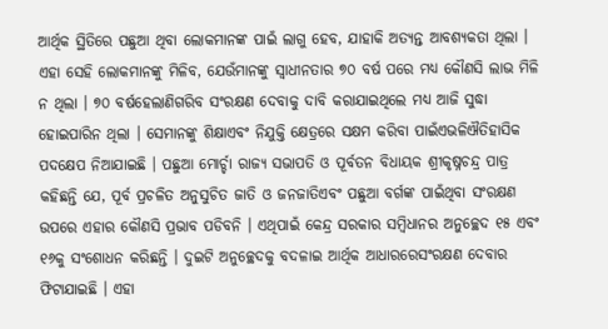ଆର୍ଥିକ ସ୍ଥିତିରେ ପଛୁଆ ଥିବା ଲୋକମାନଙ୍କ ପାଇଁ ଲାଗୁ ହେବ, ଯାହାକି ଅତ୍ୟନ୍ତ ଆବଶ୍ୟକତା ଥିଲା । ଏହା ସେହି ଲୋକମାନଙ୍କୁ ମିଳିବ, ଯେଉଁମାନଙ୍କୁ ସ୍ୱାଧୀନତାର ୭୦ ବର୍ଷ ପରେ ମଧ୍ୟ କୌଣସି ଲାଭ ମିଳି ନ ଥିଲା । ୭୦ ବର୍ଷହେଲାଣିଗରିବ ସଂରକ୍ଷଣ ଦେବାକୁ ଦାବି କରାଯାଇଥିଲେ ମଧ୍ୟ ଆଜି ସୁଦ୍ଧା ହୋଇପାରିନ ଥିଲା । ସେମାନଙ୍କୁ ଶିକ୍ଷାଏବଂ ନିଯୁକ୍ତି କ୍ଷେତ୍ରରେ ସକ୍ଷମ କରିବା ପାଇଁଏଭଳିଐତିହାସିକ ପଦକ୍ଷେପ ନିଆଯାଇଛି । ପଛୁଆ ମୋର୍ଚ୍ଚା ରାଜ୍ୟ ସଭାପତି ଓ ପୂର୍ବତନ ବିଧାୟକ ଶ୍ରୀକୃଷ୍ନଚନ୍ଦ୍ର ପାତ୍ର କହିଛନ୍ତି ଯେ, ପୂର୍ବ ପ୍ରଚଳିତ ଅନୁସୁଚିତ ଜାତି ଓ ଜନଜାତିଏବଂ ପଛୁଆ ବର୍ଗଙ୍କ ପାଇଁଥିବା ସଂରକ୍ଷଣ ଉପରେ ଏହାର କୌଣସି ପ୍ରଭାବ ପଡିବନି । ଏଥିପାଇଁ କେନ୍ଦ୍ର ସରକାର ସମ୍ବିଧାନର ଅନୁଚ୍ଛେଦ ୧୫ ଏବଂ ୧୬କୁ ସଂଶୋଧନ କରିଛନ୍ତି । ଦୁଇଟି ଅନୁଚ୍ଛେଦକୁ ବଦଳାଇ ଆର୍ଥିକ ଆଧାରରେସଂରକ୍ଷଣ ଦେବାର ଫିଟାଯାଇଛି । ଏହା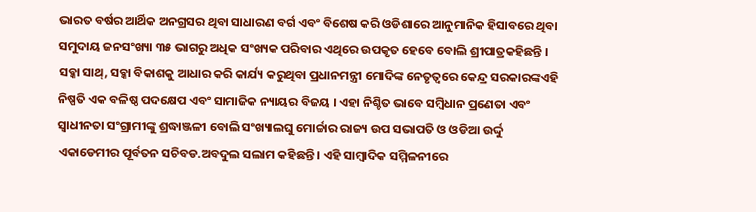ଭାରତ ବର୍ଷର ଆର୍ଥିକ ଅନଗ୍ରସର ଥିବା ସାଧାରଣ ବର୍ଗ ଏବଂ ବିଶେଷ କରି ଓଡିଶାରେ ଆନୁମାନିକ ହିସାବରେ ଥିବା ସମୁଦାୟ ଜନସଂଖ୍ୟା ୩୫ ଭାଗରୁ ଅଧିକ ସଂଖ୍ୟକ ପରିବାର ଏଥିରେ ଉପକୃତ ହେବେ ବୋଲି ଶ୍ରୀପାତ୍ରକହିଛନ୍ତି । ସବ୍କା ସାଥ୍, ସବ୍କା ବିକାଶକୁ ଆଧାର କରି କାର୍ଯ୍ୟ କରୁଥିବା ପ୍ରଧାନମନ୍ତ୍ରୀ ମୋଦିଙ୍କ ନେତୃତ୍ୱରେ କେନ୍ଦ୍ର ସରକାରଙ୍କଏହି ନିଷ୍ପତି ଏକ ବଳିଷ୍ଠ ପଦକ୍ଷେପ ଏବଂ ସାମାଜିକ ନ୍ୟାୟର ବିଜୟ । ଏହା ନିଶ୍ଚିତ ଭାବେ ସମ୍ବିଧାନ ପ୍ରଣେତା ଏବଂ ସ୍ୱାଧୀନତା ସଂଗ୍ରାମୀଙ୍କୁ ଶ୍ରଦ୍ଧାଞ୍ଜଳୀ ବୋଲି ସଂଖ୍ୟାଲଘୁ ମୋର୍ଚ୍ଚାର ରାଜ୍ୟ ଉପ ସଭାପତି ଓ ଓଡିଆ ଉର୍ଦ୍ଦୁ ଏକାଡେମୀର ପୂର୍ବତନ ସଚିବଡ.ଅବଦୁଲ ସଲାମ କହିଛନ୍ତି । ଏହି ସାମ୍ବାଦିକ ସମ୍ମିଳନୀରେ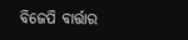ବିଜେପି ବାର୍ତ୍ତାର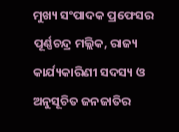ମୁଖ୍ୟ ସଂପାଦକ ପ୍ରଫେସର ପୂର୍ଣ୍ଣଚନ୍ଦ୍ର ମଲ୍ଲିକ, ରାଜ୍ୟ କାର୍ଯ୍ୟକାରିଣୀ ସଦସ୍ୟ ଓ ଅନୁସୂଚିତ ଜନଜାତିର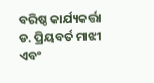ବରିଷ୍ଠ କାର୍ଯ୍ୟକର୍ତ୍ତା ଡ. ପ୍ରିୟବର୍ତ ମାଝୀ ଏବଂ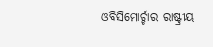ଓବିସିମୋର୍ଚ୍ଚାର ରାଷ୍ଟ୍ରୀୟ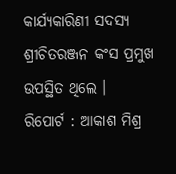କାର୍ଯ୍ୟକାରିଣୀ ସଦସ୍ୟ ଶ୍ରୀଚିତରଞ୍ଜନ କଂସ ପ୍ରମୁଖ ଉପସ୍ଥିତ ଥିଲେ ।
ରିପୋର୍ଟ : ଆକାଶ ମିଶ୍ର